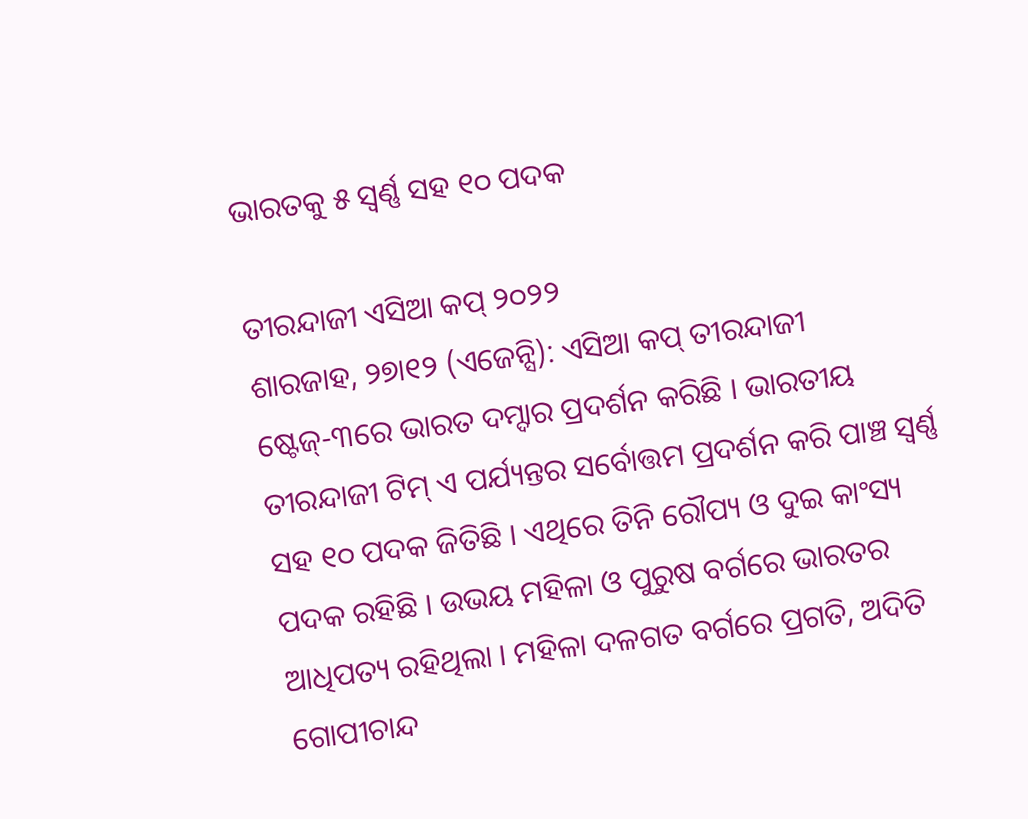ଭାରତକୁ ୫ ସ୍ୱର୍ଣ୍ଣ ସହ ୧୦ ପଦକ

ତୀରନ୍ଦାଜୀ ଏସିଆ କପ୍ ୨୦୨୨
ଶାରଜାହ, ୨୭ା୧୨ (ଏଜେନ୍ସି): ଏସିଆ କପ୍ ତୀରନ୍ଦାଜୀ ଷ୍ଟେଜ୍-୩ରେ ଭାରତ ଦମ୍ଦାର ପ୍ରଦର୍ଶନ କରିଛି । ଭାରତୀୟ ତୀରନ୍ଦାଜୀ ଟିମ୍ ଏ ପର୍ଯ୍ୟନ୍ତର ସର୍ବୋତ୍ତମ ପ୍ରଦର୍ଶନ କରି ପାଞ୍ଚ ସ୍ୱର୍ଣ୍ଣ ସହ ୧୦ ପଦକ ଜିତିଛି । ଏଥିରେ ତିନି ରୌପ୍ୟ ଓ ଦୁଇ କାଂସ୍ୟ ପଦକ ରହିଛି । ଉଭୟ ମହିଳା ଓ ପୁରୁଷ ବର୍ଗରେ ଭାରତର ଆଧିପତ୍ୟ ରହିଥିଲା । ମହିଳା ଦଳଗତ ବର୍ଗରେ ପ୍ରଗତି, ଅଦିତି ଗୋପୀଚାନ୍ଦ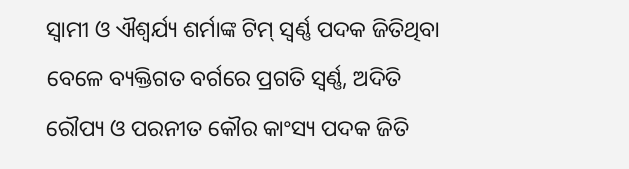ସ୍ୱାମୀ ଓ ଐଶ୍ୱର୍ଯ୍ୟ ଶର୍ମାଙ୍କ ଟିମ୍ ସ୍ୱର୍ଣ୍ଣ ପଦକ ଜିତିଥିବା ବେଳେ ବ୍ୟକ୍ତିଗତ ବର୍ଗରେ ପ୍ରଗତି ସ୍ୱର୍ଣ୍ଣ, ଅଦିତି ରୌପ୍ୟ ଓ ପରନୀତ କୌର କାଂସ୍ୟ ପଦକ ଜିତି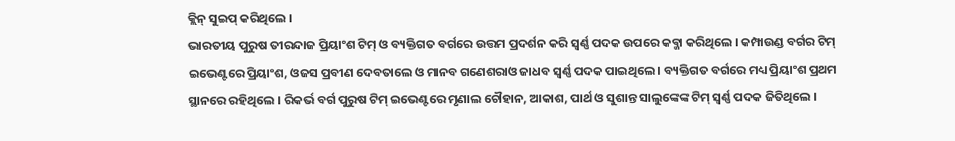କ୍ଲିନ୍ ସୁଇପ୍ କରିଥିଲେ ।
ଭାରତୀୟ ପୁରୁଷ ତୀରନ୍ଦାଜ ପ୍ରିୟାଂଶ ଟିମ୍ ଓ ବ୍ୟକ୍ତିଗତ ବର୍ଗରେ ଉତ୍ତମ ପ୍ରଦର୍ଶନ କରି ସ୍ୱର୍ଣ୍ଣ ପଦକ ଉପରେ କବ୍ଜା କରିଥିଲେ । କମ୍ପାଉଣ୍ଡ ବର୍ଗର ଟିମ୍ ଇଭେଣ୍ଟରେ ପ୍ରିୟାଂଶ, ଓଜସ ପ୍ରବୀଣ ଦେବତାଲେ ଓ ମାନବ ଗଣେଶରାଓ ଜାଧବ ସ୍ୱର୍ଣ୍ଣ ପଦକ ପାଇଥିଲେ । ବ୍ୟକ୍ତିଗତ ବର୍ଗରେ ମଧ୍ୟ ପ୍ରିୟାଂଶ ପ୍ରଥମ ସ୍ଥାନରେ ରହିଥିଲେ । ରିକର୍ଭ ବର୍ଗ ପୁରୁଷ ଟିମ୍ ଇଭେଣ୍ଟରେ ମୃଣାଲ ଚୌହାନ, ଆକାଶ, ପାର୍ଥ ଓ ସୁଶାନ୍ତ ସାଲୁଙ୍କେଙ୍କ ଟିମ୍ ସ୍ୱର୍ଣ୍ଣ ପଦକ ଜିତିଥିଲେ ।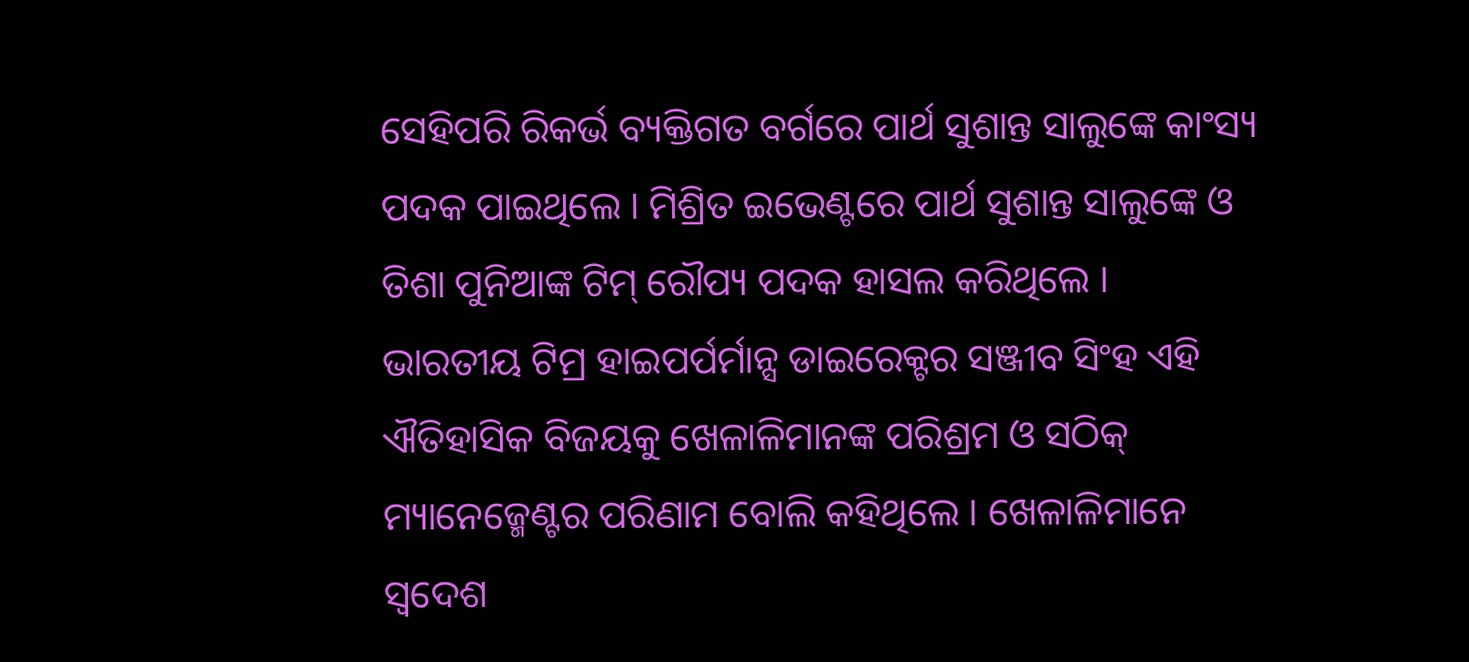ସେହିପରି ରିକର୍ଭ ବ୍ୟକ୍ତିଗତ ବର୍ଗରେ ପାର୍ଥ ସୁଶାନ୍ତ ସାଲୁଙ୍କେ କାଂସ୍ୟ ପଦକ ପାଇଥିଲେ । ମିଶ୍ରିତ ଇଭେଣ୍ଟରେ ପାର୍ଥ ସୁଶାନ୍ତ ସାଲୁଙ୍କେ ଓ ତିଶା ପୁନିଆଙ୍କ ଟିମ୍ ରୌପ୍ୟ ପଦକ ହାସଲ କରିଥିଲେ ।
ଭାରତୀୟ ଟିମ୍ର ହାଇପର୍ପର୍ମାନ୍ସ ଡାଇରେକ୍ଟର ସଞ୍ଜୀବ ସିଂହ ଏହି ଐତିହାସିକ ବିଜୟକୁ ଖେଳାଳିମାନଙ୍କ ପରିଶ୍ରମ ଓ ସଠିକ୍ ମ୍ୟାନେଜ୍ମେଣ୍ଟର ପରିଣାମ ବୋଲି କହିଥିଲେ । ଖେଳାଳିମାନେ ସ୍ୱଦେଶ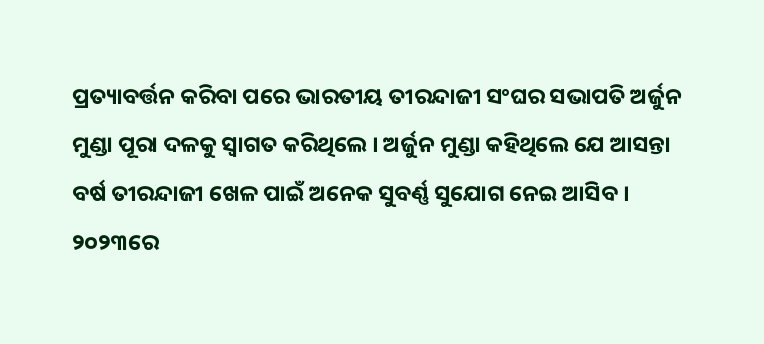ପ୍ରତ୍ୟାବର୍ତ୍ତନ କରିବା ପରେ ଭାରତୀୟ ତୀରନ୍ଦାଜୀ ସଂଘର ସଭାପତି ଅର୍ଜୁନ ମୁଣ୍ଡା ପୂରା ଦଳକୁ ସ୍ୱାଗତ କରିଥିଲେ । ଅର୍ଜୁନ ମୁଣ୍ଡା କହିଥିଲେ ଯେ ଆସନ୍ତା ବର୍ଷ ତୀରନ୍ଦାଜୀ ଖେଳ ପାଇଁ ଅନେକ ସୁବର୍ଣ୍ଣ ସୁଯୋଗ ନେଇ ଆସିବ । ୨୦୨୩ରେ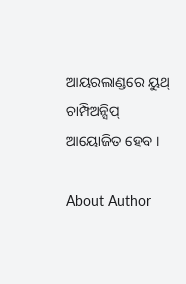ଆୟରଲାଣ୍ଡରେ ୟୁଥ୍ ଚାମ୍ପିଅନ୍ସିପ୍ ଆୟୋଜିତ ହେବ ।

About Author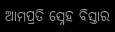ଆମପ୍ରତି ସ୍ନେହ ବିସ୍ତାର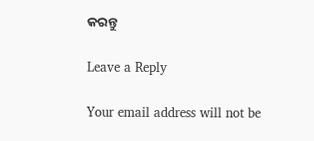କରନ୍ତୁ

Leave a Reply

Your email address will not be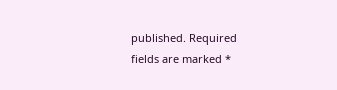published. Required fields are marked *